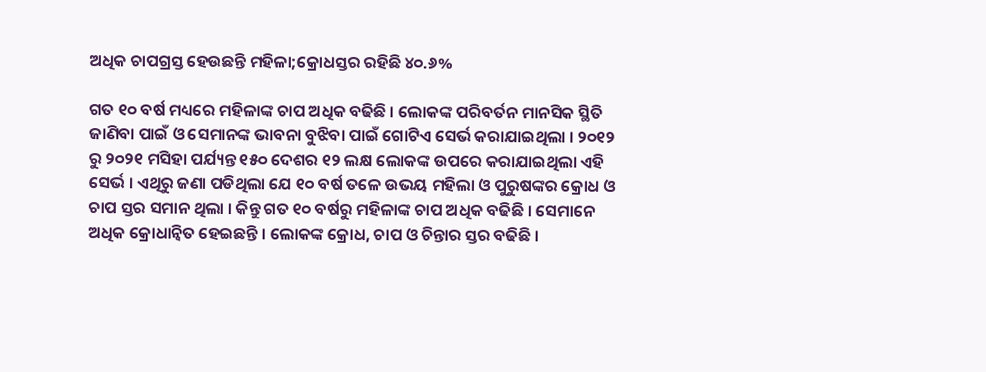ଅଧିକ ଚାପଗ୍ରସ୍ତ ହେଉଛନ୍ତି ମହିଳା;କ୍ରୋଧସ୍ତର ରହିଛି ୪୦.୬%

ଗତ ୧୦ ବର୍ଷ ମଧ୍ୟରେ ମହିଳାଙ୍କ ଚାପ ଅଧିକ ବଢିଛି । ଲୋକଙ୍କ ପରିବର୍ତନ ମାନସିକ ସ୍ଥିତି ଜାଣିବା ପାଇଁ ଓ ସେମାନଙ୍କ ଭାବନା ବୁଝିବା ପାଇଁ ଗୋଟିଏ ସେର୍ଭ କରାଯାଇଥିଲା । ୨୦୧୨ ରୁ ୨୦୨୧ ମସିହା ପର୍ଯ୍ୟନ୍ତ ୧୫୦ ଦେଶର ୧୨ ଲକ୍ଷ ଲୋକଙ୍କ ଉପରେ କରାଯାଇଥିଲା ଏହି ସେର୍ଭ । ଏଥିରୁ ଜଣା ପଡିଥିଲା ଯେ ୧୦ ବର୍ଷ ତଳେ ଉଭୟ ମହିଲା ଓ ପୁରୁଷଙ୍କର କ୍ରୋଧ ଓ ଚାପ ସ୍ତର ସମାନ ଥିଲା । କିନ୍ତୁ ଗତ ୧୦ ବର୍ଷରୁ ମହିଳାଙ୍କ ଚାପ ଅଧିକ ବଢିଛି । ସେମାନେ ଅଧିକ କ୍ରୋଧାନ୍ୱିତ ହେଇଛନ୍ତି । ଲୋକଙ୍କ କ୍ରୋଧ, ଚାପ ଓ ଚିନ୍ତାର ସ୍ତର ବଢିଛି ।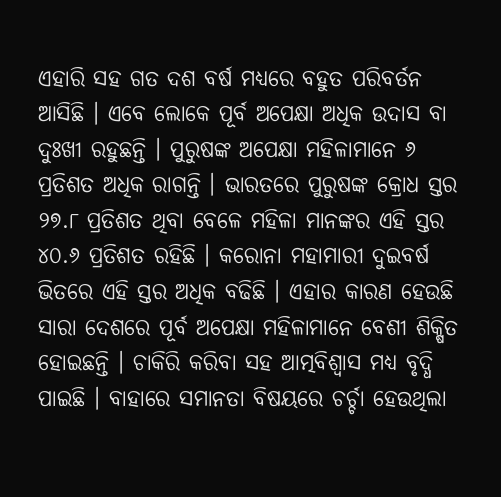ଏହାରି ସହ ଗତ ଦଶ ବର୍ଷ ମଧ୍ୟରେ ବହୁତ ପରିବର୍ତନ ଆସିଛି । ଏବେ ଲୋକେ ପୂର୍ବ ଅପେକ୍ଷା ଅଧିକ ଉଦାସ ବା ଦୁଃଖୀ ରହୁଛନ୍ତି । ପୁରୁଷଙ୍କ ଅପେକ୍ଷା ମହିଳାମାନେ ୬ ପ୍ରତିଶତ ଅଧିକ ରାଗନ୍ତି । ଭାରତରେ ପୁରୁଷଙ୍କ କ୍ରୋଧ ସ୍ତର ୨୭.୮ ପ୍ରତିଶତ ଥିବା ବେଳେ ମହିଳା ମାନଙ୍କର ଏହି ସ୍ତର ୪୦.୬ ପ୍ରତିଶତ ରହିଛି । କରୋନା ମହାମାରୀ ଦୁଇବର୍ଷ ଭିତରେ ଏହି ସ୍ତର ଅଧିକ ବଢିଛି । ଏହାର କାରଣ ହେଉଛି ସାରା ଦେଶରେ ପୂର୍ବ ଅପେକ୍ଷା ମହିଳାମାନେ ବେଶୀ ଶିକ୍ଷିତ ହୋଇଛନ୍ତି । ଚାକିରି କରିବା ସହ ଆତ୍ମବିଶ୍ୱାସ ମଧ୍ୟ ବୃଦ୍ଧି ପାଇଛି । ବାହାରେ ସମାନତା ବିଷୟରେ ଚର୍ଚ୍ଚା ହେଉଥିଲା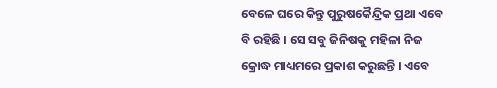ବେଳେ ଘରେ କିନ୍ତୁ ପୁରୁଷକୈନ୍ଦ୍ରିକ ପ୍ରଥା ଏବେ ବି ରହିଛି । ସେ ସବୁ ଜିନିଷକୁ ମହିଳା ନିଜ କ୍ରୋଦ୍ଧ ମାଧ୍ୟମରେ ପ୍ରକାଶ କରୁଛନ୍ତି । ଏବେ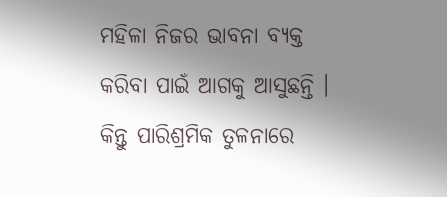ମହିଳା ନିଜର ଭାବନା ବ୍ୟକ୍ତ କରିବା ପାଇଁ ଆଗକୁ ଆସୁଛନ୍ତି । କିନ୍ତୁ ପାରିଶ୍ରମିକ ତୁଳନାରେ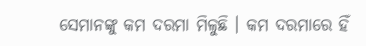ସେମାନଙ୍କୁ କମ ଦରମା ମିଳୁଛି । କମ ଦରମାରେ ହିଁ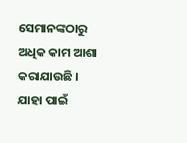ସେମାନଙ୍କଠାରୁ ଅଧିକ କାମ ଆଶା କରାଯାଉଛି । ଯାହା ପାଇଁ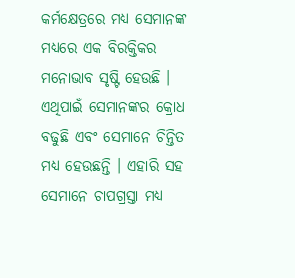କର୍ମକ୍ଷେତ୍ରରେ ମଧ୍ୟ ସେମାନଙ୍କ ମଧ୍ୟରେ ଏକ ବିରକ୍ତିକର ମନୋଭାବ ସୃଷ୍ଟି ହେଉଛି । ଏଥିପାଇଁ ସେମାନଙ୍କର କ୍ରୋଧ ବଢୁଛି ଏବଂ ସେମାନେ ଚିନ୍ତିତ ମଧ୍ୟ ହେଉଛନ୍ତି । ଏହାରି ସହ ସେମାନେ ଚାପଗ୍ରସ୍ତା ମଧ୍ୟ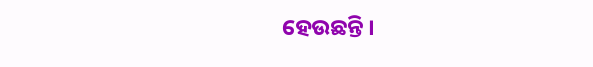ହେଉଛନ୍ତି ।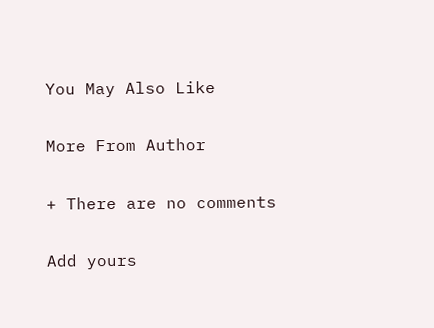You May Also Like

More From Author

+ There are no comments

Add yours